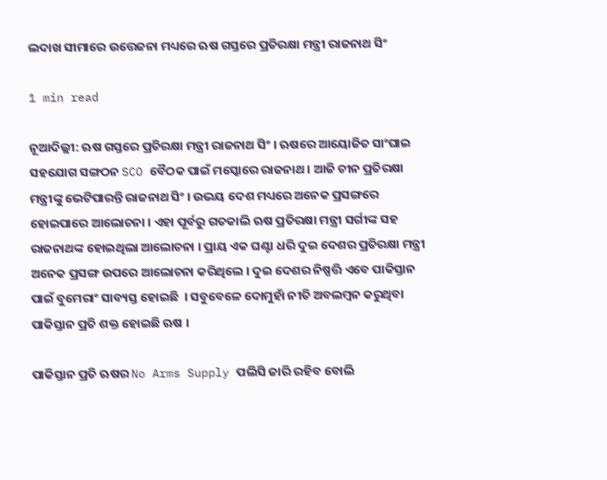ଲଦାଖ ସୀମାରେ ଉତ୍ତେଜନା ମଧ୍ୟରେ ଋଷ ଗସ୍ତରେ ପ୍ରତିରକ୍ଷା ମନ୍ତ୍ରୀ ରାଜନାଥ ସିଂ

1 min read

ନୂଆଦିଲ୍ଲୀ: ଋଷ ଗସ୍ତରେ ପ୍ରତିରକ୍ଷା ମନ୍ତ୍ରୀ ରାଜନାଥ ସିଂ । ଋଷରେ ଆୟୋଜିତ ସାଂଘାଇ ସହଯୋଗ ସଙ୍ଗଠନ SCO ବୈଠକ ପାଇଁ ମସ୍କୋରେ ରାଜନାଥ । ଆଜି ଚୀନ ପ୍ରତିରକ୍ଷା ମନ୍ତ୍ରୀଙ୍କୁ ଭେଟିପାରନ୍ତି ରାଜନାଥ ସିଂ । ଉଭୟ ଦେଶ ମଧ୍ୟରେ ଅନେକ ପ୍ରସଙ୍ଗରେ ହୋଇପାରେ ଆଲୋଚନା । ଏହା ପୂର୍ବରୁ ଗତକାଲି ଋଷ ପ୍ରତିରକ୍ଷା ମନ୍ତ୍ରୀ ସର୍ଗୀଙ୍କ ସହ ରାଜନାଥଙ୍କ ହୋଇଥିଲା ଆଲୋଚନା । ପ୍ରାୟ ଏକ ଘଣ୍ଟା ଧରି ଦୁଇ ଦେଶର ପ୍ରତିରକ୍ଷା ମନ୍ତ୍ରୀ ଅନେକ ପ୍ରସଙ୍ଗ ଉପରେ ଆଲୋଚନା କରିଥିଲେ । ଦୁଇ ଦେଶର ନିଷ୍ପତ୍ତି ଏବେ ପାକିସ୍ତାନ ପାଇଁ ବୁମେରାଂ ସାବ୍ୟସ୍ତ ହୋଇଛି  । ସବୁବେଳେ ଦୋମୁହାଁ ନୀତି ଅବଲମ୍ବନ କରୁଥିବା ପାକିସ୍ତାନ ପ୍ରତି ଶକ୍ତ ହୋଇଛି ଋଷ ।

ପାକିସ୍ତାନ ପ୍ରତି ଋଷର No Arms Supply ପଲିସି ଜାରି ରହିବ ବୋଲି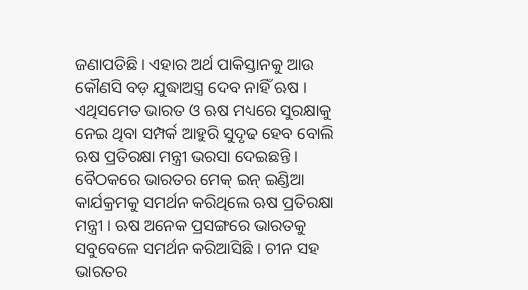ଜଣାପଡିଛି । ଏହାର ଅର୍ଥ ପାକିସ୍ତାନକୁ ଆଉ କୌଣସି ବଡ଼ ଯୁଦ୍ଧାଅସ୍ତ୍ର ଦେବ ନାହିଁ ଋଷ । ଏଥିସମେତ ଭାରତ ଓ ଋଷ ମଧ୍ୟରେ ସୁରକ୍ଷାକୁ ନେଇ ଥିବା ସମ୍ପର୍କ ଆହୁରି ସୁଦୃଢ ହେବ ବୋଲି ଋଷ ପ୍ରତିରକ୍ଷା ମନ୍ତ୍ରୀ ଭରସା ଦେଇଛନ୍ତି । ବୈଠକରେ ଭାରତର ମେକ୍ ଇନ୍ ଇଣ୍ଡିଆ କାର୍ଯକ୍ରମକୁ ସମର୍ଥନ କରିଥିଲେ ଋଷ ପ୍ରତିରକ୍ଷା ମନ୍ତ୍ରୀ । ଋଷ ଅନେକ ପ୍ରସଙ୍ଗରେ ଭାରତକୁ ସବୁବେଳେ ସମର୍ଥନ କରିଆସିଛି । ଚୀନ ସହ ଭାରତର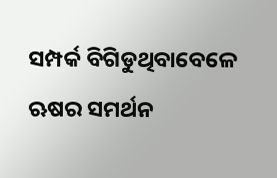ସମ୍ପର୍କ ବିଗିଡୁଥିବାବେଳେ ଋଷର ସମର୍ଥନ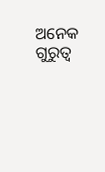ଅନେକ ଗୁରୁତ୍ୱ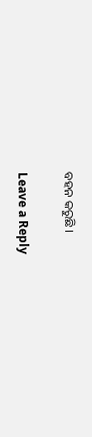ବହନ କରୁଛି ।

Leave a Reply